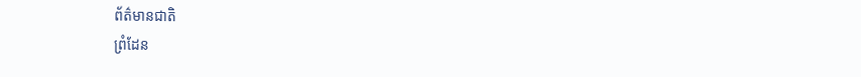ព័ត៌មានជាតិ
ព្រំដែន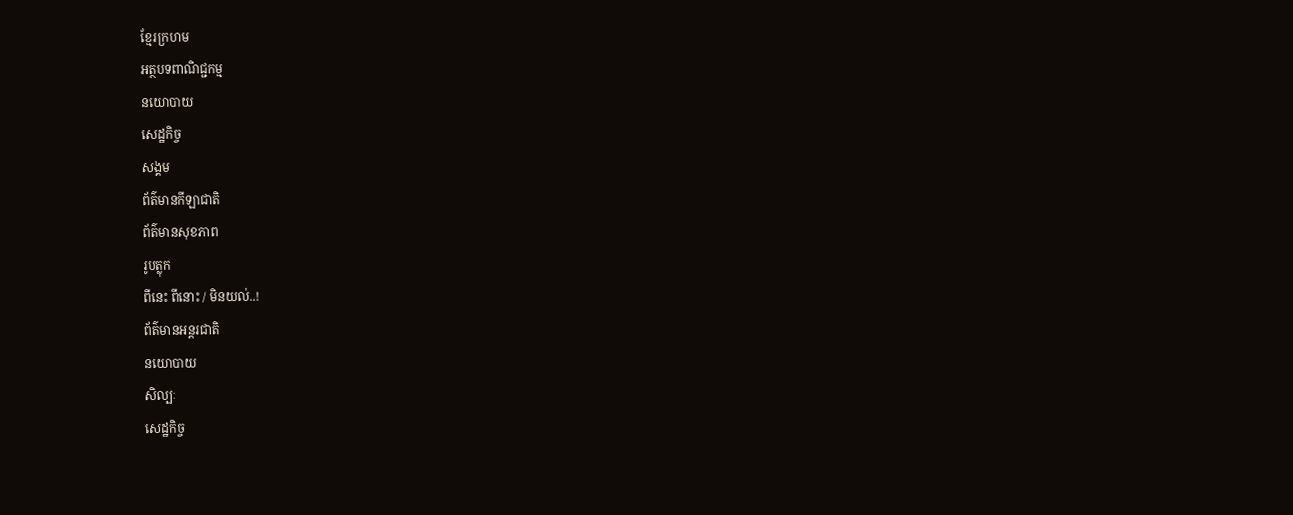ខ្មែរក្រហម
អត្ថបទពាណិជ្ជកម្ម
នយោបាយ
សេដ្ឋកិច្ច
សង្គម
ព័ត៌មានកីឡាជាតិ
ព័ត៌មានសុខភាព
រូបត្លុក
ពីនេះ ពីនោះ / មិនយល់..!
ព័ត៌មានអន្តរជាតិ
នយោបាយ
សិល្បៈ
សេដ្ឋកិច្ច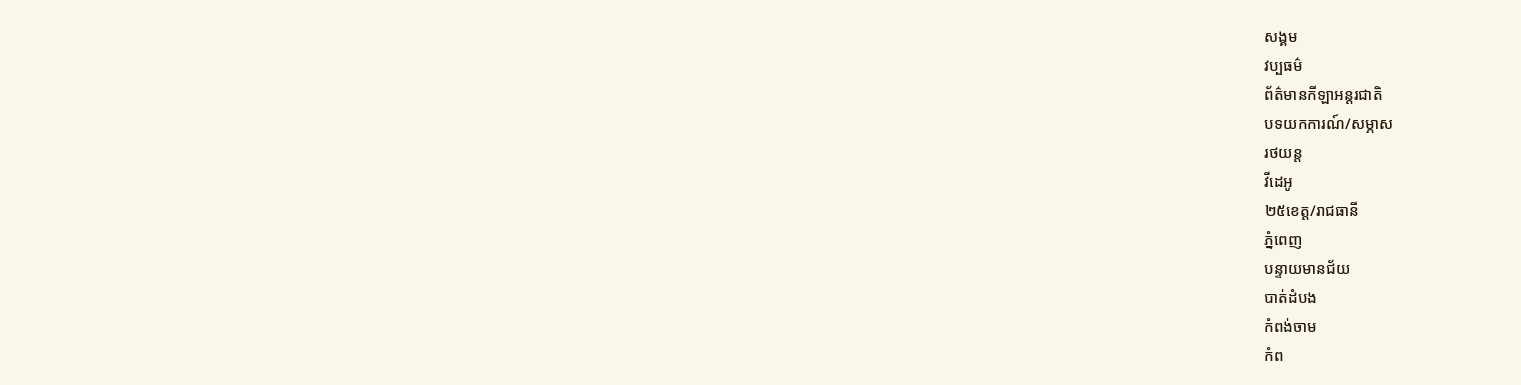សង្គម
វប្បធម៌
ព័ត៌មានកីឡាអន្តរជាតិ
បទយកការណ៍/សម្ភាស
រថយន្ត
វីដេអូ
២៥ខេត្ត/រាជធានី
ភ្នំពេញ
បន្ទាយមានជ័យ
បាត់ដំបង
កំពង់ចាម
កំព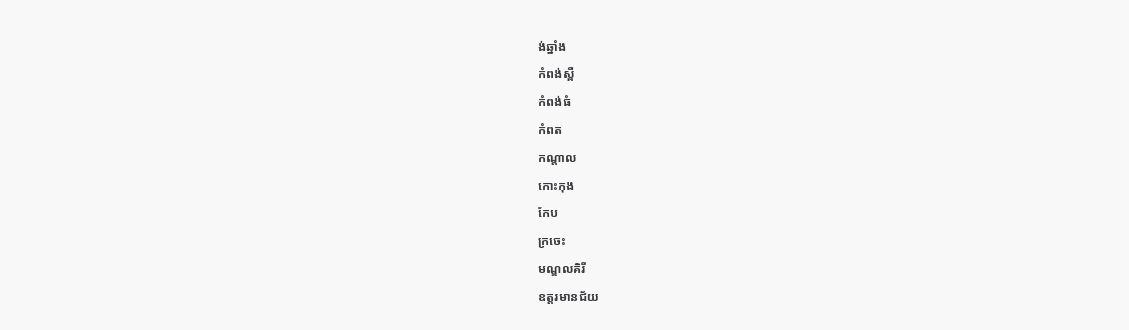ង់ឆ្នាំង
កំពង់ស្ពឺ
កំពង់ធំ
កំពត
កណ្តាល
កោះកុង
កែប
ក្រចេះ
មណ្ឌលគិរី
ឧត្តរមានជ័យ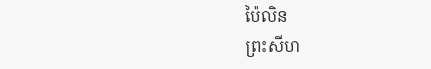ប៉ៃលិន
ព្រះសីហ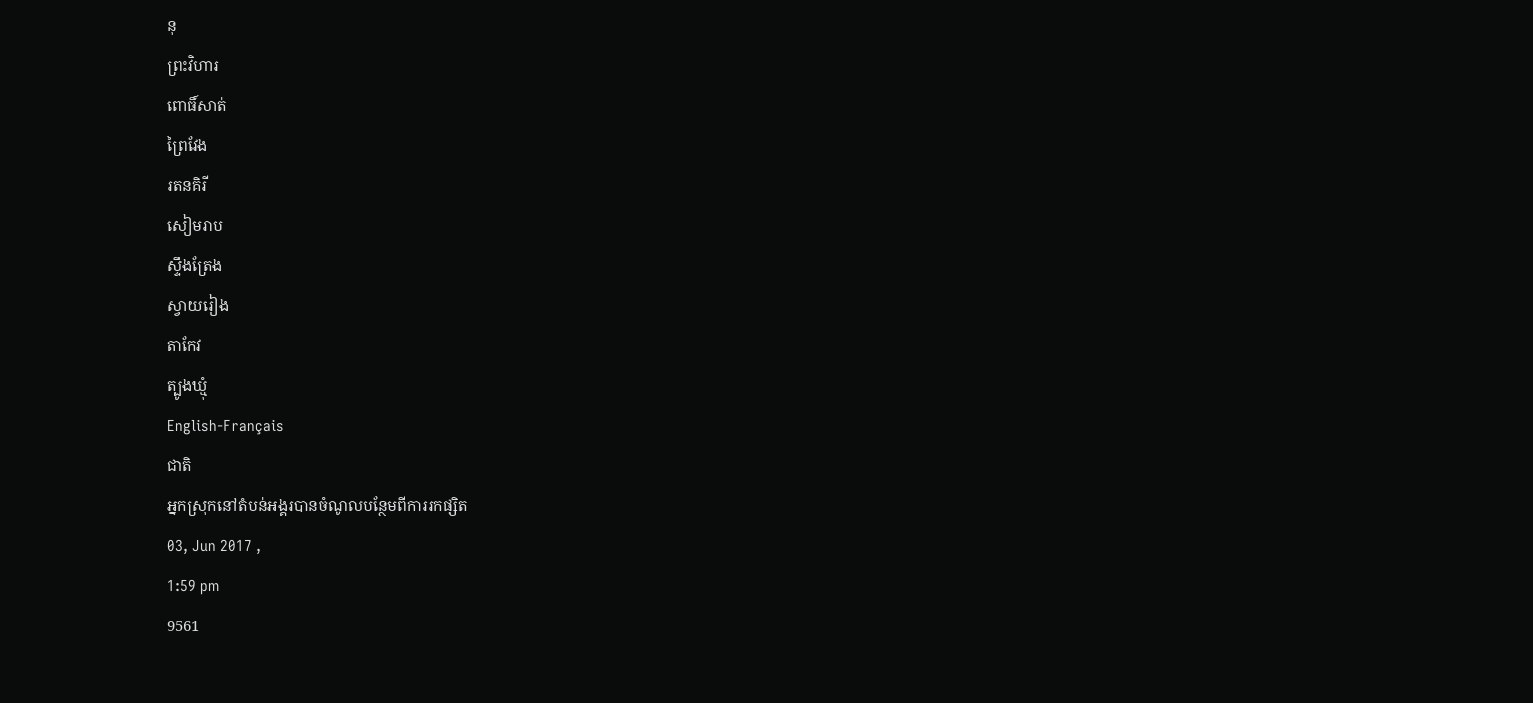នុ
ព្រះវិហារ
ពោធិ៍សាត់
ព្រៃវែង
រតនគិរី
សៀមរាប
ស្ទឹងត្រែង
ស្វាយរៀង
តាកែវ
ត្បូងឃ្មុំ
English-Français
ជាតិ
អ្នកស្រុកនៅតំបន់អង្គរបានចំណូលបន្ថែមពីការរកផ្សិត
03, Jun 2017 ,
1:59 pm
9561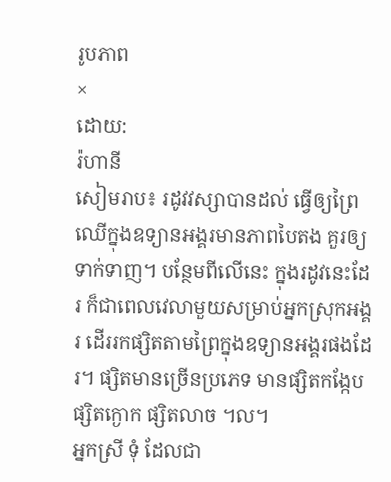រូបភាព
×
ដោយ:
រ៉ហានី
សៀមរាប៖ រដូវវស្សាបានដល់ ធ្វើឲ្យព្រៃឈើក្នុងឧទ្យានអង្គរមានភាពបៃតង គួរឲ្យទាក់ទាញ។ បន្ថែមពីលើនេះ ក្នុងរដូវនេះដែរ ក៏ជាពេលវេលាមួយសម្រាប់អ្នកស្រុកអង្គរ ដើររកផ្សិតតាមព្រៃក្នុងឧទ្យានអង្គរផងដែរ។ ផ្សិតមានច្រើនប្រភេទ មានផ្សិតកង្កែប ផ្សិតក្ងោក ផ្សិតលាច ។ល។
អ្នកស្រី ទុំ ដែលជា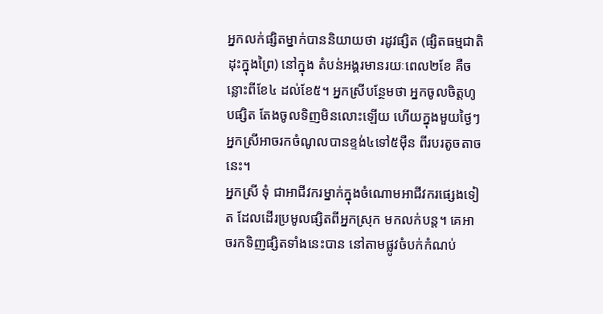អ្នកលក់ផ្សិតម្នាក់បាននិយាយថា រដូវផ្សិត (ផ្សិតធម្មជាតិដុះក្នុងព្រៃ) នៅក្នុង តំបន់អង្គរមានរយៈពេល២ខែ គឺចន្លោះពីខែ៤ ដល់ខែ៥។ អ្នកស្រីបន្ថែមថា អ្នកចូលចិត្តហូបផ្សិត តែងចូលទិញមិនលោះឡើយ ហើយក្នុងមួយថ្ងៃៗ អ្នកស្រីអាចរកចំណូលបានខ្ទង់៤ទៅ៥ម៉ឺន ពីរបរតូចតាចនេះ។
អ្នកស្រី ទុំ ជាអាជីវករម្នាក់ក្នុងចំណោមអាជីវករផ្សេងទៀត ដែលដើរប្រមូលផ្សិតពីអ្នកស្រុក មកលក់បន្ត។ គេអាចរកទិញផ្សិតទាំងនេះបាន នៅតាមផ្លូវចំបក់កំណប់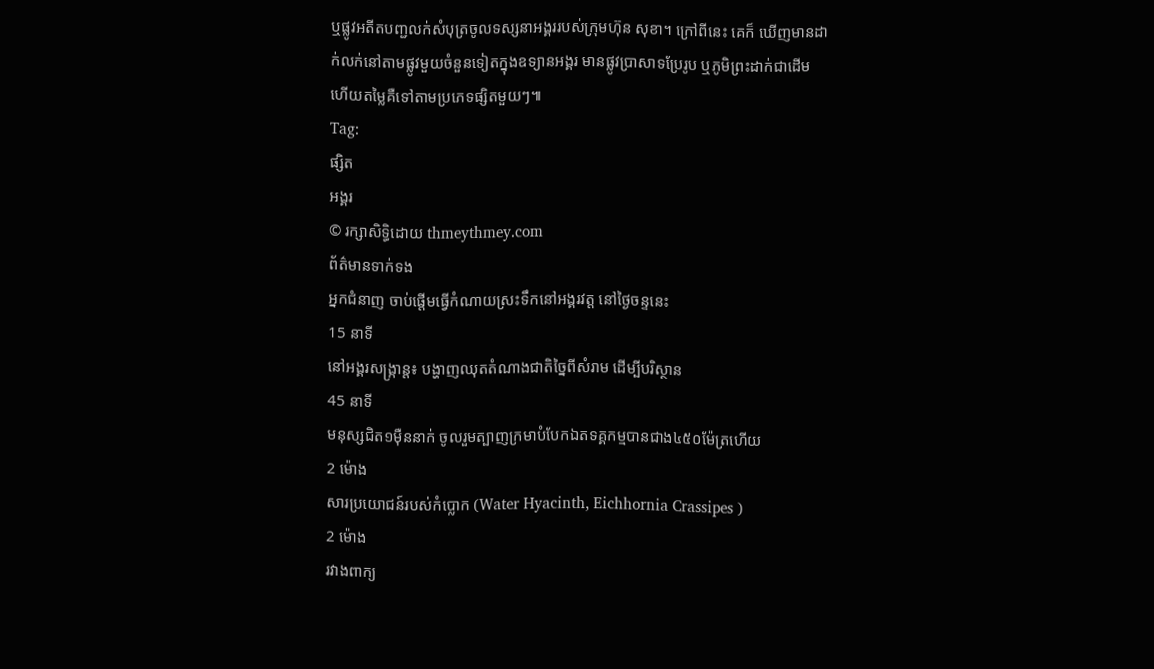ឬផ្លូវអតីតបញ្ជលក់សំបុត្រចូលទស្សនាអង្គររបស់ក្រុមហ៊ុន សុខា។ ក្រៅពីនេះ គេក៏ ឃើញមានដាក់លក់នៅតាមផ្លូវមួយចំនួនទៀតក្នុងឧទ្យានអង្គរ មានផ្លូវប្រាសាទប្រែរូប ឬភូមិព្រះដាក់ជាដើម ហើយតម្លៃគឺទៅតាមប្រភេទផ្សិតមួយៗ៕
Tag:
ផ្សិត
អង្គរ
© រក្សាសិទ្ធិដោយ thmeythmey.com
ព័ត៌មានទាក់ទង
អ្នកជំនាញ ចាប់ផ្តើមធ្វើកំណាយស្រះទឹកនៅអង្គរវត្ត នៅថ្ងៃចន្ទនេះ
15 នាទី
នៅអង្គរសង្ក្រាន្ត៖ បង្ហាញឈុតតំណាងជាតិច្នៃពីសំរាម ដើម្បីបរិស្ថាន
45 នាទី
មនុស្សជិត១ម៉ឺននាក់ ចូលរួមត្បាញក្រមាបំបែកឯតទគ្គកម្មបានជាង៤៥០ម៉ែត្រហើយ
2 ម៉ោង
សារប្រយោជន៍របស់កំប្លោក (Water Hyacinth, Eichhornia Crassipes )
2 ម៉ោង
រវាងពាក្យ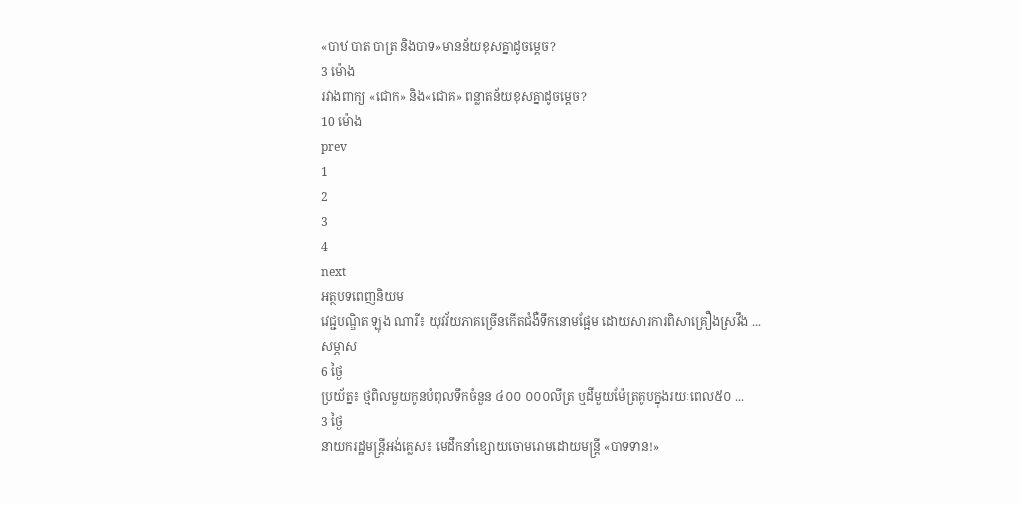«បាឋ បាត បាត្រ និងបាទ»មានន័យខុសគ្នាដូចម្តេច?
3 ម៉ោង
រវាងពាក្យ «ជោក» និង«ជោគ» ពន្លាតន័យខុសគ្នាដូចម្តេច?
10 ម៉ោង
prev
1
2
3
4
next
អត្ថបទពេញនិយម
វេជ្ជបណិ្ឌត ឡុង ណារី៖ យុវវ័យភាគច្រើនកើតជំងឺទឹកនោមផ្អែម ដោយសារការពិសាគ្រឿងស្រវឹង ...
សម្ភាស
6 ថ្ងៃ
ប្រយ័ត្ន៖ ថ្មពិលមួយកូនបំពុលទឹកចំនួន ៤០០ ០០០លីត្រ ឬដីមួយម៉ែត្រគូបក្នុងរយៈពេល៥០ ...
3 ថ្ងៃ
នាយករដ្ឋមន្ត្រីអង់គ្លេស៖ មេដឹកនាំខ្សោយចោមរោមដោយមន្ត្រី «បាទទាន!»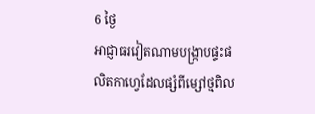6 ថ្ងៃ
អាជ្ញាធរវៀតណាមបង្ក្រាបផ្ទះផលិតកាហ្វេដែលផ្សំពីម្សៅថ្មពិល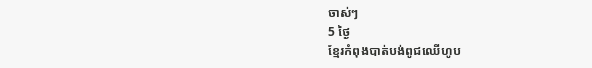ចាស់ៗ
5 ថ្ងៃ
ខ្មែរកំពុងបាត់បង់ពូជឈើហូប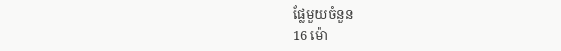ផ្លែមួយចំនួន
16 ម៉ោ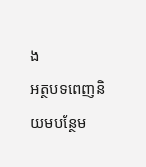ង
អត្ថបទពេញនិយមបន្ថែម